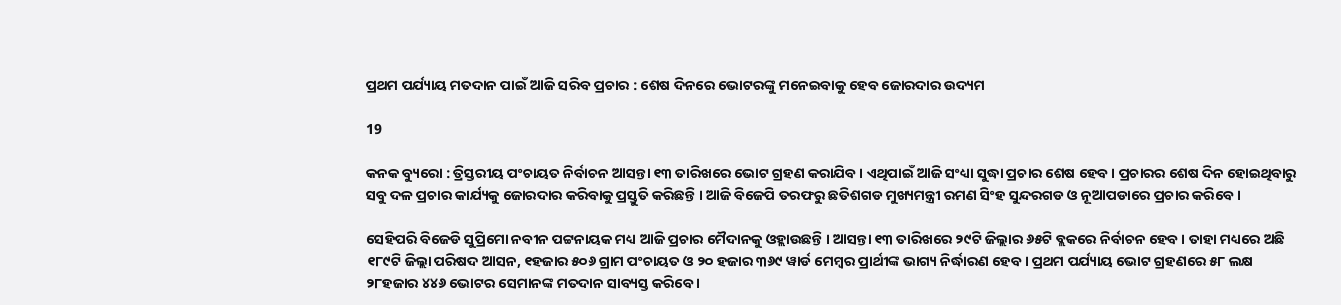ପ୍ରଥମ ପର୍ଯ୍ୟାୟ ମତଦାନ ପାଇଁ ଆଜି ସରିବ ପ୍ରଚାର : ଶେଷ ଦିନରେ ଭୋଟରଙ୍କୁ ମନେଇବାକୁ ହେବ ଜୋରଦାର ଉଦ୍ୟମ

19

କନକ ବ୍ୟୁରୋ : ତ୍ରିସ୍ତରୀୟ ପଂଚାୟତ ନିର୍ବାଚନ ଆସନ୍ତା ୧୩ ତାରିଖରେ ଭୋଟ ଗ୍ରହଣ କରାଯିବ । ଏଥିପାଇଁ ଆଜି ସଂଧ୍ୟା ସୁଦ୍ଧା ପ୍ରଚାର ଶେଷ ହେବ । ପ୍ରଚାରର ଶେଷ ଦିନ ହୋଇଥିବାରୁ ସବୁ ଦଳ ପ୍ରଚାର କାର୍ଯ୍ୟକୁ ଜୋରଦାର କରିବାକୁ ପ୍ରସ୍ତୁତି କରିଛନ୍ତି । ଆଜି ବିଜେପି ତରଫରୁ ଛତିଶଗଡ ମୁଖ୍ୟମନ୍ତ୍ରୀ ରମଣ ସିଂହ ସୁନ୍ଦରଗଡ ଓ ନୂଆପଡାରେ ପ୍ରଚାର କରିବେ ।

ସେହିପରି ବିଜେଡି ସୁପ୍ରିମୋ ନବୀନ ପଟ୍ଟନାୟକ ମଧ୍ୟ ଆଜି ପ୍ରଚାର ମୈଦାନକୁ ଓହ୍ଲାଉଛନ୍ତି । ଆସନ୍ତା ୧୩ ତାରିଖରେ ୨୯ଟି ଜିଲ୍ଲାର ୬୫ଟି ବ୍ଲକରେ ନିର୍ବାଚନ ହେବ । ତାହା ମଧ୍ୟରେ ଅଛି ୧୮୯ଟି ଜିଲ୍ଲା ପରିଷଦ ଆସନ, ୧ହଜାର ୫୦୬ ଗ୍ରାମ ପଂଚାୟତ ଓ ୨୦ ହଜାର ୩୬୯ ୱାର୍ଡ ମେମ୍ବର ପ୍ରାର୍ଥୀଙ୍କ ଭାଗ୍ୟ ନିର୍ଦ୍ଧାରଣ ହେବ । ପ୍ରଥମ ପର୍ଯ୍ୟାୟ ଭୋଟ ଗ୍ରହଣରେ ୫୮ ଲକ୍ଷ ୨୮ହଜାର ୪୪୬ ଭୋଟର ସେମାନଙ୍କ ମତଦାନ ସାବ୍ୟସ୍ତ କରିବେ ।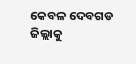କେବଳ ଦେବଗଡ ଜିଲ୍ଲାକୁ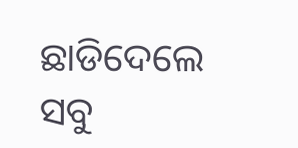ଛାଡିଦେଲେ ସବୁ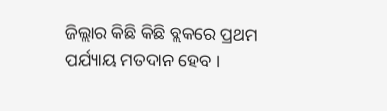ଜିଲ୍ଲାର କିଛି କିଛି ବ୍ଲକରେ ପ୍ରଥମ ପର୍ଯ୍ୟାୟ ମତଦାନ ହେବ ।